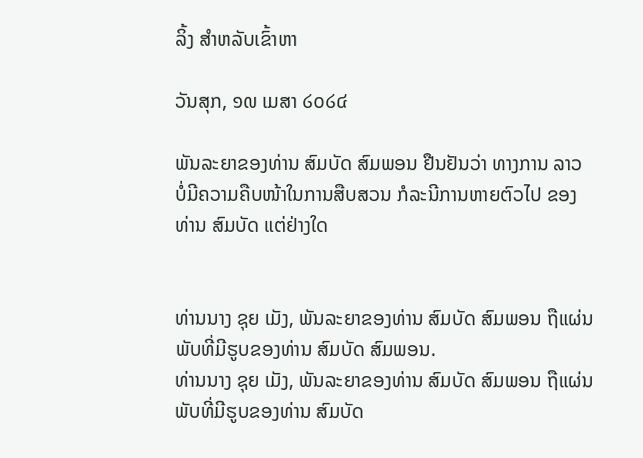ລິ້ງ ສຳຫລັບເຂົ້າຫາ

ວັນສຸກ, ໑໙ ເມສາ ໒໐໒໔

ພັນລະຍາຂອງທ່ານ ສົມບັດ ສົມພອນ ຢືນຢັນວ່າ ທາງການ ລາວ ບໍ່ມີຄວາມຄືບໜ້າໃນການສືບສວນ ກໍລະນີການຫາຍຕົວໄປ ຂອງທ່ານ ສົມບັດ ແຕ່ຢ່າງໃດ


ທ່ານນາງ ຊຸຍ ເມັງ, ພັນລະຍາຂອງທ່ານ ສົມບັດ ສົມພອນ ຖືແຜ່ນພັບທີ່ມີຮູບຂອງທ່ານ ສົມບັດ ສົມພອນ.
ທ່ານນາງ ຊຸຍ ເມັງ, ພັນລະຍາຂອງທ່ານ ສົມບັດ ສົມພອນ ຖືແຜ່ນພັບທີ່ມີຮູບຂອງທ່ານ ສົມບັດ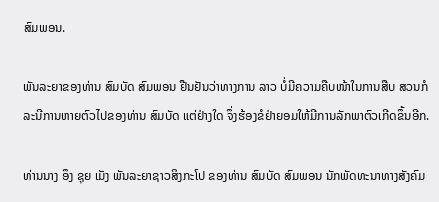ສົມພອນ.

ພັນລະຍາຂອງທ່ານ ສົມບັດ ສົມພອນ ຢືນຢັນວ່າທາງການ ລາວ ບໍ່ມີຄວາມຄືບໜ້າໃນການສືບ ສວນກໍລະນີການຫາຍຕົວໄປຂອງທ່ານ ສົມບັດ ແຕ່ຢ່າງໃດ ຈຶ່ງຮ້ອງຂໍຢ່າຍອມໃຫ້ມີການລັກພາຕົວເກີດຂຶ້ນອີກ.

ທ່ານນາງ ອຶງ ຊຸຍ ເມັງ ພັນລະຍາຊາວສິງກະໂປ ຂອງທ່ານ ສົມບັດ ສົມພອນ ນັກພັດທະນາທາງສັງຄົມ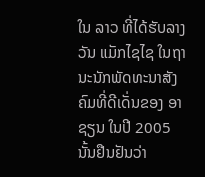ໃນ ລາວ ທີ່ໄດ້ຮັບລາງວັນ ແມັກໄຊໄຊ ໃນຖານະນັກພັດທະນາສັງຄົມທີ່ດີເດັ່ນຂອງ ອາຊຽນ ໃນປີ 2005 ນັ້ນຢືນຢັນວ່າ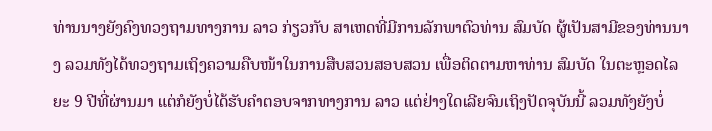ທ່ານນາງຍັງຄົງທວງຖາມທາງການ ລາວ ກ່ຽວກັບ ສາເຫດທີ່ມີການລັກພາຕົວທ່ານ ສົມບັດ ຜູ້ເປັນສາມີຂອງທ່ານນາງ ລວມທັງໄດ້ທວງຖາມເຖິງຄວາມຄືບໜ້າໃນການສືບສວນສອບສວນ ເພື່ອຕິດຕາມຫາທ່ານ ສົມບັດ ໃນຕະຫຼອດໄລຍະ 9 ປີທີ່ຜ່ານມາ ແຕ່ກໍຍັງບໍ່ໄດ້ຮັບຄຳຕອບຈາກທາງການ ລາວ ແຕ່ຢ່າງໃດເລີຍຈົນເຖິງປັດຈຸບັນນີ້ ລວມທັງຍັງບໍ່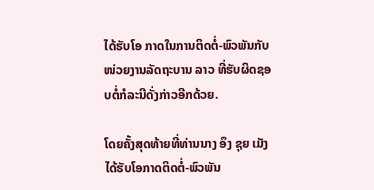ໄດ້ຮັບໂອ ກາດໃນການຕິດຕໍ່-ພົວພັນກັບໜ່ວຍງານລັດຖະບານ ລາວ ທີ່ຮັບຜິດຊອບຕໍ່ກໍລະນີດັ່ງກ່າວອີກດ້ວຍ.

ໂດຍຄັ້ງສຸດທ້າຍທີ່ທ່ານນາງ ອຶງ ຊຸຍ ເມັງ ໄດ້ຮັບໂອກາດຕິດຕໍ່-ພົວພັນ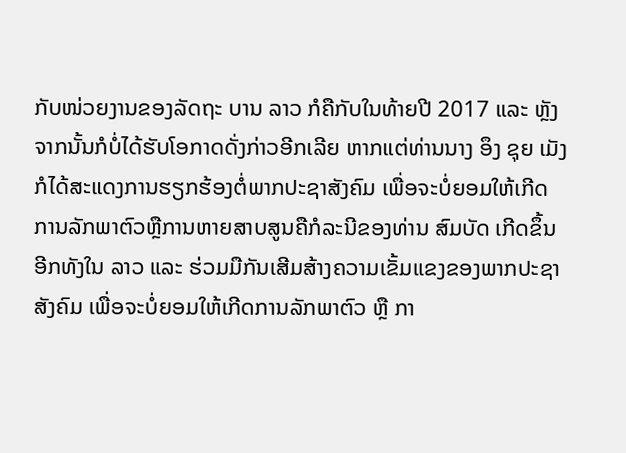ກັບໜ່ວຍງານຂອງລັດຖະ ບານ ລາວ ກໍຄືກັບໃນທ້າຍປີ 2017 ແລະ ຫຼັງຈາກນັ້ນກໍບໍ່ໄດ້ຮັບໂອກາດດັ່ງກ່າວອີກເລີຍ ຫາກແຕ່ທ່ານນາງ ອຶງ ຊຸຍ ເມັງ ກໍໄດ້ສະແດງການຮຽກຮ້ອງຕໍ່ພາກປະຊາສັງຄົມ ເພື່ອຈະບໍ່ຍອມໃຫ້ເກີດການລັກພາຕົວຫຼືການຫາຍສາບສູນຄືກໍລະນີຂອງທ່ານ ສົມບັດ ເກີດຂຶ້ນອີກທັງໃນ ລາວ ແລະ ຮ່ວມມືກັນເສີມສ້າງຄວາມເຂັ້ມແຂງຂອງພາກປະຊາສັງຄົມ ເພື່ອຈະບໍ່ຍອມໃຫ້ເກີດການລັກພາຕົວ ຫຼື ກາ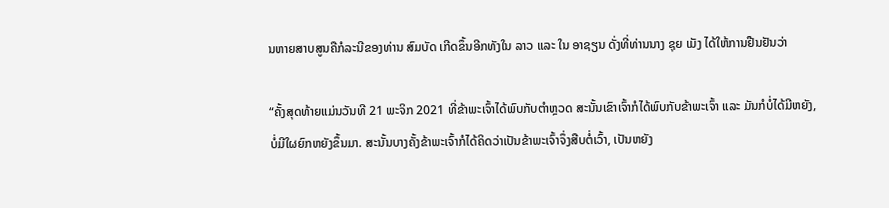ນຫາຍສາບສູນຄືກໍລະນີຂອງທ່ານ ສົມບັດ ເກີດຂຶ້ນອີກທັງໃນ ລາວ ແລະ ໃນ ອາຊຽນ ດັ່ງທີ່ທ່ານນາງ ຊຸຍ ເມັງ ໄດ້ໃຫ້ການຢືນຢັນວ່າ

“ຄັ້ງສຸດທ້າຍແມ່ນວັນທີ 21 ພະຈິກ 2021 ທີ່ຂ້າພະເຈົ້າໄດ້ພົບກັບຕຳຫຼວດ ສະນັ້ນເຂົາເຈົ້າກໍໄດ້ພົບກັບຂ້າພະເຈົ້າ ແລະ ມັນກໍບໍ່ໄດ້ມີຫຍັງ, ບໍ່ມີໃຜຍົກຫຍັງຂຶ້ນມາ. ສະນັ້ນບາງຄັ້ງຂ້າພະເຈົ້າກໍໄດ້ຄິດວ່າເປັນຂ້າພະເຈົ້າຈຶ່ງສືບຕໍ່ເວົ້າ, ເປັນຫຍັງ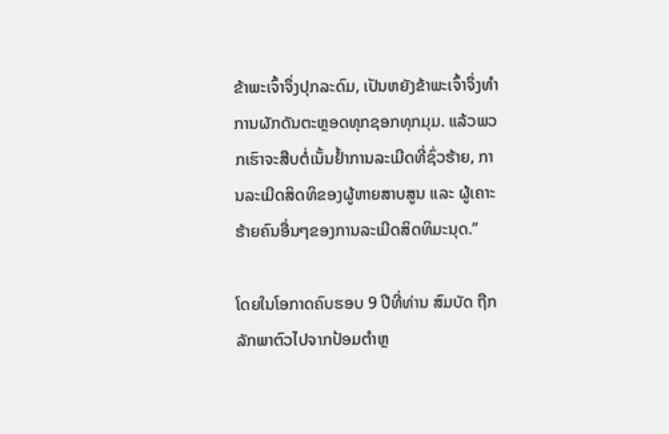ຂ້າພະເຈົ້າຈຶ່ງປຸກລະດົມ, ເປັນຫຍັງຂ້າພະເຈົ້າຈຶ່ງທຳການຜັກດັນຕະຫຼອດທຸກຊອກທຸກມຸມ. ແລ້ວພວກເຮົາຈະສືບຕໍ່ເນັ້ນຢໍ້າການລະເມີດທີ່ຊົ່ວຮ້າຍ, ການລະເມີດສິດທິຂອງຜູ້ຫາຍສາບສູນ ແລະ ຜູ້ເຄາະຮ້າຍຄົນອື່ນໆຂອງການລະເມີດສິດທິມະນຸດ.”

ໂດຍໃນໂອກາດຄົບຮອບ 9 ປີທີ່ທ່ານ ສົມບັດ ຖືກລັກພາຕົວໄປຈາກປ້ອມຕໍາຫຼ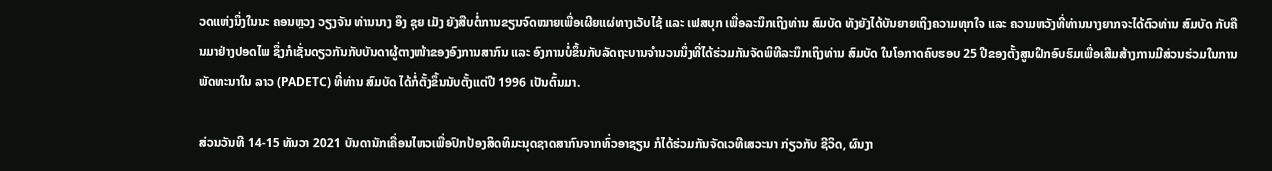ວດແຫ່ງນຶ່ງໃນນະ ຄອນຫຼວງ ວຽງຈັນ ທ່ານນາງ ອຶງ ຊຸຍ ເມັງ ຍັງສືບຕໍ່ການຂຽນຈົດໝາຍເພື່ອເຜີຍແຜ່ທາງເວັບໄຊ້ ແລະ ເຟສບຸກ ເພື່ອລະນຶກເຖິງທ່ານ ສົມບັດ ທັງຍັງໄດ້ບັນຍາຍເຖິງຄວາມທຸກໃຈ ແລະ ຄວາມຫວັງທີ່ທ່ານນາງຍາກຈະໄດ້ຕົວທ່ານ ສົມບັດ ກັບຄືນມາຢ່າງປອດໄພ ຊຶ່ງກໍເຊັ່ນດຽວກັນກັບບັນດາຜູ້ຕາງໜ້າຂອງອົງການສາກົນ ແລະ ອົງການບໍ່ຂຶ້ນກັບລັດຖະບານຈຳນວນນຶ່ງທີ່ໄດ້ຮ່ວມກັນຈັດພິທີລະນຶກເຖິງທ່ານ ສົມບັດ ໃນໂອກາດຄົບຮອບ 25 ປີຂອງຕັ້ງສູນຝຶກອົບຮົມເພື່ອເສີມສ້າງການມີສ່ວນຮ່ວມໃນການພັດທະນາໃນ ລາວ (PADETC) ທີ່ທ່ານ ສົມບັດ ໄດ້ກໍ່ຕັ້ງຂຶ້ນນັບຕັ້ງແຕ່ປີ 1996 ເປັນຕົ້ນມາ.

ສ່ວນວັນທີ 14-15 ທັນວາ 2021 ບັນດານັກເຄື່ອນໄຫວເພື່ອປົກປ້ອງສິດທິມະນຸດຊາດສາກົນຈາກທົ່ວອາຊຽນ ກໍໄດ້ຮ່ວມກັນຈັດເວທີເສວະນາ ກ່ຽວກັບ ຊີວິດ, ຜົນງາ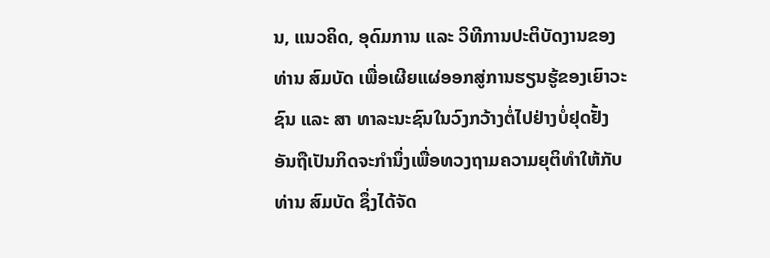ນ, ແນວຄິດ, ອຸດົມການ ແລະ ວິທີການປະຕິບັດງານຂອງທ່ານ ສົມບັດ ເພື່ອເຜີຍແຜ່ອອກສູ່ການຮຽນຮູ້ຂອງເຍົາວະຊົນ ແລະ ສາ ທາລະນະຊົນໃນວົງກວ້າງຕໍ່ໄປຢ່າງບໍ່ຢຸດຢັ້ງ ອັນຖືເປັນກິດຈະກຳນຶ່ງເພື່ອທວງຖາມຄວາມຍຸຕິທຳໃຫ້ກັບ ທ່ານ ສົມບັດ ຊຶ່ງໄດ້ຈັດ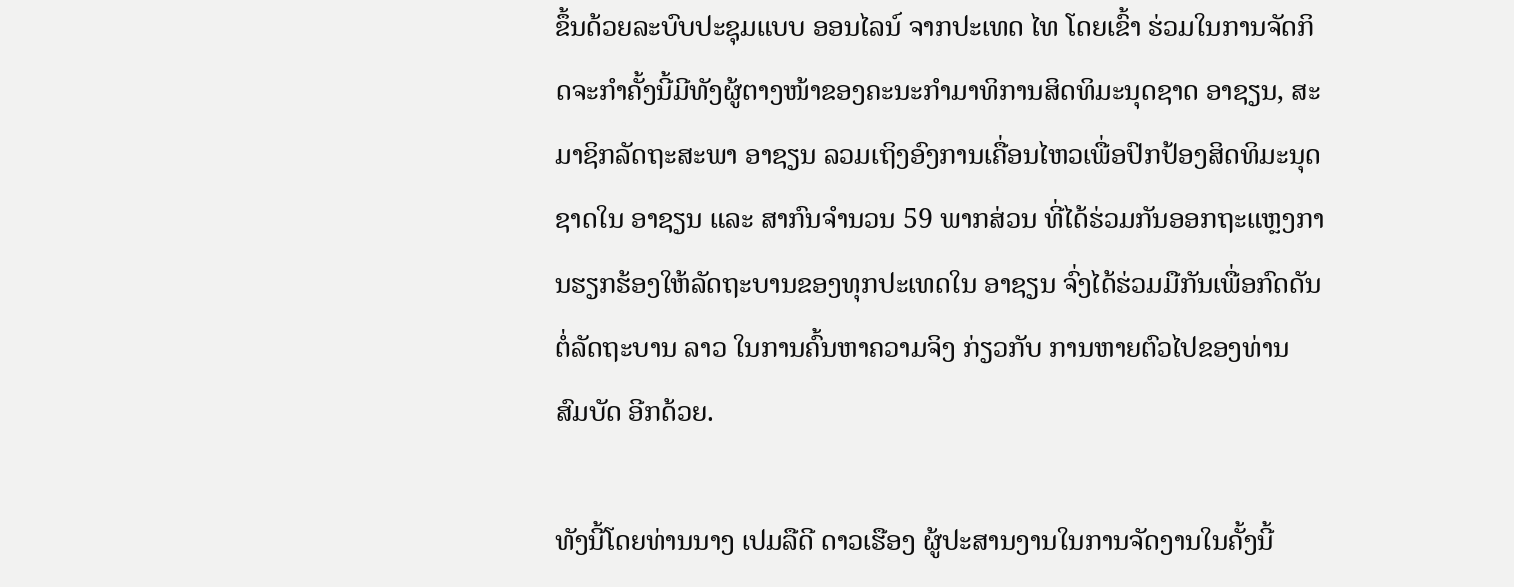ຂຶ້ນດ້ວຍລະບົບປະຊຸມແບບ ອອນໄລນ໌ ຈາກປະເທດ ໄທ ໂດຍເຂົ້າ ຮ່ວມໃນການຈັດກິດຈະກຳຄັ້ງນີ້ມີທັງຜູ້ຕາງໜ້າຂອງຄະນະກຳມາທິການສິດທິມະນຸດຊາດ ອາຊຽນ, ສະມາຊິກລັດຖະສະພາ ອາຊຽນ ລວມເຖິງອົງການເຄື່ອນໄຫວເພື່ອປົກປ້ອງສິດທິມະນຸດ ຊາດໃນ ອາຊຽນ ແລະ ສາກົນຈຳນວນ 59 ພາກສ່ວນ ທີ່ໄດ້ຮ່ວມກັນອອກຖະແຫຼງການຮຽກຮ້ອງໃຫ້ລັດຖະບານຂອງທຸກປະເທດໃນ ອາຊຽນ ຈົ່ງໄດ້ຮ່ວມມືກັນເພື່ອກົດດັນຕໍ່ລັດຖະບານ ລາວ ໃນການຄົ້ນຫາຄວາມຈິງ ກ່ຽວກັບ ການຫາຍຕົວໄປຂອງທ່ານ ສົມບັດ ອີກດ້ວຍ.

ທັງນີ້ໂດຍທ່ານນາງ ເປມລືດີ ດາວເຮືອງ ຜູ້ປະສານງານໃນການຈັດງານໃນຄັ້ງນີ້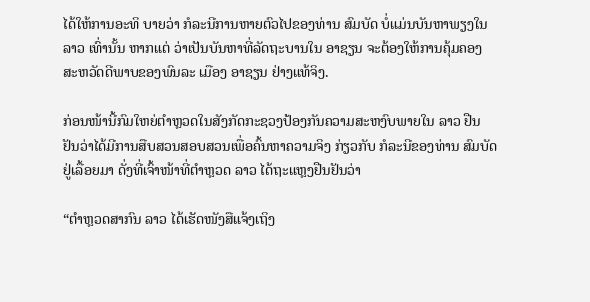ໄດ້ໃຫ້ການອະທິ ບາຍວ່າ ກໍລະນີການຫາຍຕົວໄປຂອງທ່ານ ສົມບັດ ບໍ່ແມ່ນບັນຫາພຽງໃນ ລາວ ເທົ່ານັ້ນ ຫາກແຕ່ ວ່າເປັນບັນຫາທີ່ລັດຖະບານໃນ ອາຊຽນ ຈະຕ້ອງໃຫ້ການຄຸ້ມຄອງສະຫວັດດີພາບຂອງພົນລະ ເມືອງ ອາຊຽນ ຢ່າງແທ້ຈິງ.

ກ່ອນໜ້ານີ້ກົມໃຫຍ່ຕຳຫຼວດໃນສັງກັດກະຊວງປ້ອງກັນຄວາມສະຫງົບພາຍໃນ ລາວ ຢືນຢັນວ່າໄດ້ມີການສືບສວນສອບສວນເພື່ອຄົ້ນຫາຄວາມຈິງ ກ່ຽວກັບ ກໍລະນີຂອງທ່ານ ສົມບັດ ຢູ່ເລື້ອຍມາ ດັ່ງທີ່ເຈົ້າໜ້າທີ່ຕຳຫຼວດ ລາວ ໄດ້ຖະແຫຼງຢືນຢັນວ່າ

“ຕຳຫຼວດສາກົນ ລາວ ໄດ້ເຮັດໜັງສືແຈ້ງເຖິງ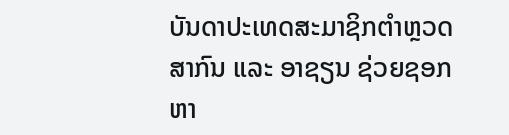ບັນດາປະເທດສະມາຊິກຕຳຫຼວດສາກົນ ແລະ ອາຊຽນ ຊ່ວຍຊອກຫາ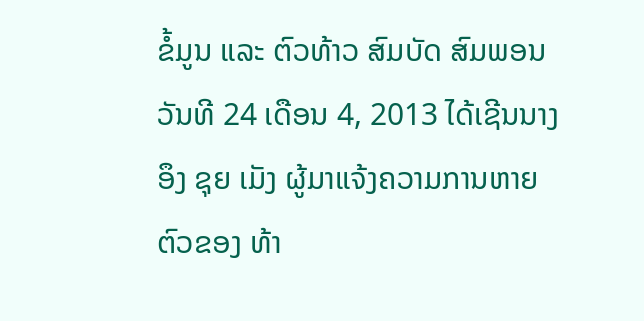ຂໍ້ມູນ ແລະ ຕົວທ້າວ ສົມບັດ ສົມພອນ ວັນທີ 24 ເດືອນ 4, 2013 ໄດ້ເຊີນນາງ ອຶງ ຊຸຍ ເມັງ ຜູ້ມາແຈ້ງຄວາມການຫາຍຕົວຂອງ ທ້າ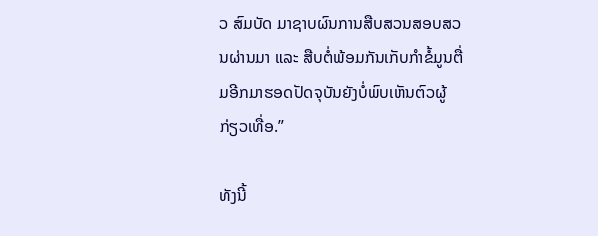ວ ສົມບັດ ມາຊາບຜົນການສືບສວນສອບສວນຜ່ານມາ ແລະ ສືບຕໍ່ພ້ອມກັນເກັບກຳຂໍ້ມູນຕື່ມອີກມາຮອດປັດຈຸບັນຍັງບໍ່ພົບເຫັນຕົວຜູ້ກ່ຽວເທື່ອ.”

ທັງນີ້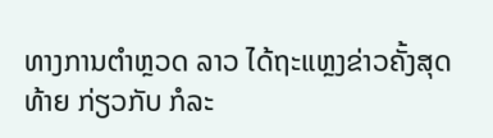ທາງການຕຳຫຼວດ ລາວ ໄດ້ຖະແຫຼງຂ່າວຄັ້ງສຸດທ້າຍ ກ່ຽວກັບ ກໍລະ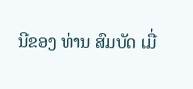ນີຂອງ ທ່ານ ສົມບັດ ເມື່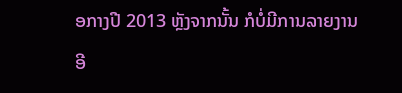ອກາງປີ 2013 ຫຼັງຈາກນັ້ນ ກໍບໍ່ມີການລາຍງານອີ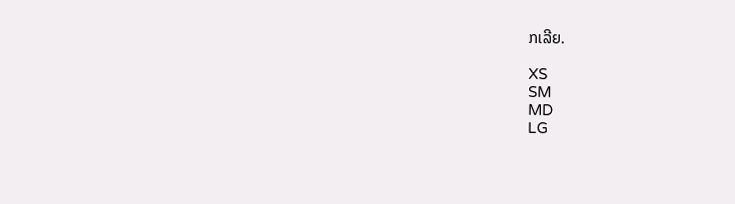ກເລີຍ.

XS
SM
MD
LG